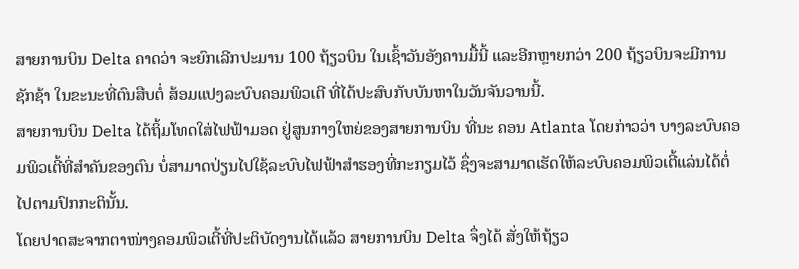ສາຍການບິນ Delta ຄາດວ່າ ຈະຍົກເລີກປະມານ 100 ຖ້ຽວບິນ ໃນເຊົ້າວັນອັງຄານມື້ນີ້ ແລະອີກຫຼາຍກວ່າ 200 ຖ້ຽວບິນຈະມີການຊັກຊ້າ ໃນຂະນະທີ່ຕົນສືບຕໍ່ ສ້ອມແປງລະບົບຄອມພິວເຕີ ທີ່ໄດ້ປະສົບກັບບັນຫາໃນວັນຈັນວານນີ້.
ສາຍການບິນ Delta ໄດ້ຖິ້ມໂທດໃສ່ໄຟຟ້າມອດ ຢູ່ສູນກາງໃຫຍ່ຂອງສາຍການບິນ ທີ່ນະ ຄອນ Atlanta ໂດຍກ່າວວ່າ ບາງລະບົບຄອມພິວເຕີ້ທີ່ສຳຄັນຂອງຕົນ ບໍ່ສາມາດປ່ຽນໄປໃຊ້ລະບົບໄຟຟ້າສຳຮອງທີ່ກະກຽມໄວ້ ຊຶ່ງຈະສາມາດເຮັດໃຫ້ລະບົບຄອມພິວເຕີ້ແລ່ນໄດ້ຕໍ່ໄປຕາມປົກກະຕິນັ້ນ.
ໂດຍປາດສະຈາກຕາໜ່າງຄອມພິວເຕີ້ທີ່ປະຕິບັດງານໄດ້ແລ້ວ ສາຍການບິນ Delta ຈຶ່ງໄດ້ ສັ່ງໃຫ້ຖ້ຽວ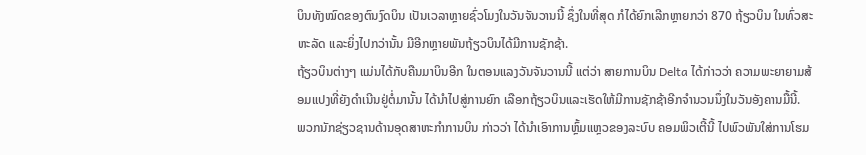ບິນທັງໝົດຂອງຕົນງົດບິນ ເປັນເວລາຫຼາຍຊົ່ວໂມງໃນວັນຈັນວານນີ້ ຊຶ່ງໃນທີ່ສຸດ ກໍໄດ້ຍົກເລີກຫຼາຍກວ່າ 870 ຖ້ຽວບິນ ໃນທົ່ວສະຫະລັດ ແລະຍິ່ງໄປກວ່ານັ້ນ ມີອີກຫຼາຍພັນຖ້ຽວບິນໄດ້ມີການຊັກຊ້າ.
ຖ້ຽວບິນຕ່າງໆ ແມ່ນໄດ້ກັບຄືນມາບິນອີກ ໃນຕອນແລງວັນຈັນວານນີ້ ແຕ່ວ່າ ສາຍການບິນ Delta ໄດ້ກ່າວວ່າ ຄວາມພະຍາຍາມສ້ອມແປງທີ່ຍັງດຳເນີນຢູ່ຕໍ່ມານັ້ນ ໄດ້ນຳໄປສູ່ການຍົກ ເລືອກຖ້ຽວບິນແລະເຮັດໃຫ້ມີການຊັກຊ້າອີກຈຳນວນນຶ່ງໃນວັນອັງຄານມື້ນີ້.
ພວກນັກຊ່ຽວຊານດ້ານອຸດສາຫະກຳການບິນ ກ່າວວ່າ ໄດ້ນຳເອົາການຫຼົ້ມແຫຼວຂອງລະບົບ ຄອມພິວເຕີ້ນີ້ ໄປພົວພັນໃສ່ການໂຮມ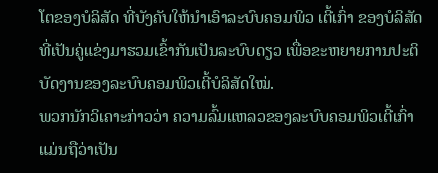ໂຕຂອງບໍລິສັດ ທີ່ບັງຄັບໃຫ້ນຳເອົາລະບົບຄອມພິວ ເຕີ້ເກົ່າ ຂອງບໍລິສັດທີ່ເປັນຄູ່ແຂ່ງມາຮວມເຂົ້າກັນເປັນລະບົບດຽວ ເພື່ອຂະຫຍາຍການປະຕິບັດງານຂອງລະບົບຄອມພິວເຕີ້ບໍລິສັດໃໝ່.
ພວກນັກວິເຄາະກ່າວວ່າ ຄວາມລົ້ມແຫລວຂອງລະບົບຄອມພິວເຕີ້ເກົ່າແມ່ນຖືວ່າເປັນ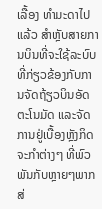ເລື້ອງ ທຳມະດາໄປແລ້ວ ສຳຫຼັບສາຍການບິນທີ່ຈະໃຊ້ລະບົບທີ່ກ່ຽວຂ້ອງກັບການຈັດຖ້ຽວບິນອັດຕະໂນມັດ ແລະຈັດການຢູ່ເບື້ອງຫຼັງກິດຈະກຳຕ່າງໆ ທີ່ພົວພັນກັບຫຼາຍໆພາກສ່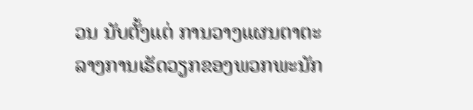ວນ ນັບຕັ້ງແຕ່ ການວາງແຜນຕາຕະລາງການເຮັດວຽກຂອງພວກພະນັກ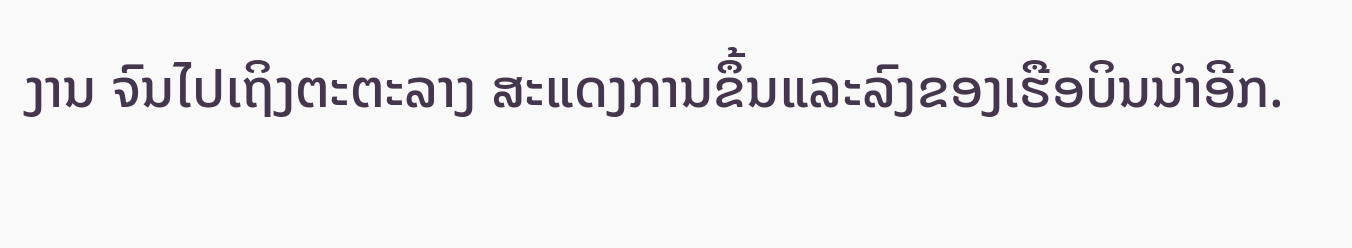ງານ ຈົນໄປເຖິງຕະຕະລາງ ສະແດງການຂຶ້ນແລະລົງຂອງເຮືອບິນນຳອີກ.